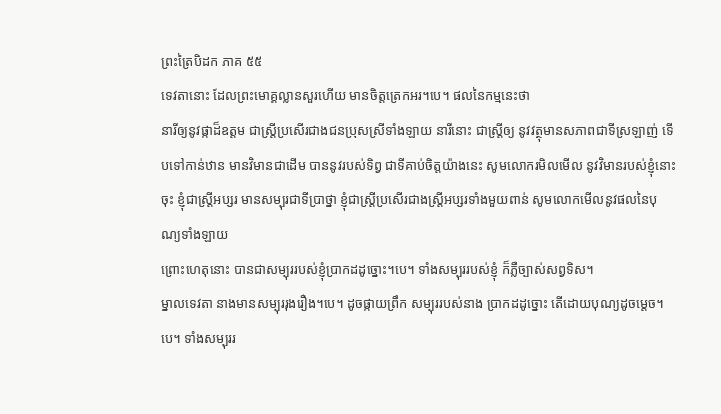ព្រះត្រៃបិដក ភាគ ៥៥
ទេវតានោះ ដែលព្រះមោគ្គល្លានសួរហើយ មានចិត្តត្រេកអរ។បេ។ ផលនៃកម្មនេះថា
នារីឲ្យនូវផ្កាដ៏ឧត្តម ជាស្ត្រីប្រសើរជាងជនប្រុសស្រីទាំងឡាយ នារីនោះ ជាស្ត្រីឲ្យ នូវវត្ថុមានសភាពជាទីស្រឡាញ់ ទើបទៅកាន់ឋាន មានវិមានជាដើម បាននូវរបស់ទិព្វ ជាទីគាប់ចិត្តយ៉ាងនេះ សូមលោករមិលមើល នូវវិមានរបស់ខ្ញុំនោះចុះ ខ្ញុំជាស្ត្រីអប្សរ មានសម្បុរជាទីប្រាថ្នា ខ្ញុំជាស្ត្រីប្រសើរជាងស្ត្រីអប្សរទាំងមួយពាន់ សូមលោកមើលនូវផលនៃបុណ្យទាំងឡាយ
ព្រោះហេតុនោះ បានជាសម្បុររបស់ខ្ញុំប្រាកដដូច្នោះ។បេ។ ទាំងសម្បុររបស់ខ្ញុំ ក៏ភ្លឺច្បាស់សព្វទិស។
ម្នាលទេវតា នាងមានសម្បុររុងរឿង។បេ។ ដូចផ្កាយព្រឹក សម្បុររបស់នាង ប្រាកដដូច្នោះ តើដោយបុណ្យដូចម្តេច។បេ។ ទាំងសម្បុររ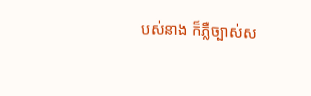បស់នាង ក៏ភ្លឺច្បាស់ស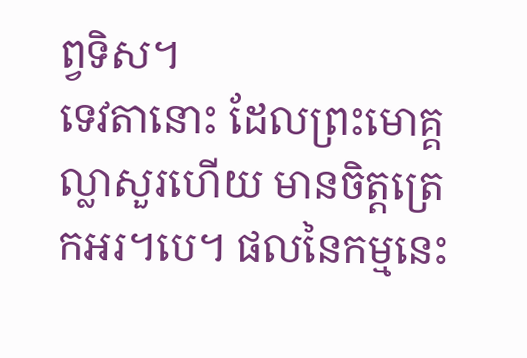ព្វទិស។
ទេវតានោះ ដែលព្រះមោគ្គល្លាសួរហើយ មានចិត្តត្រេកអរ។បេ។ ផលនៃកម្មនេះ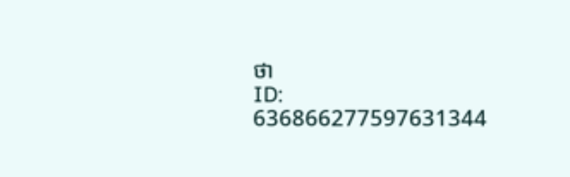ថា
ID: 636866277597631344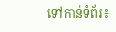ទៅកាន់ទំព័រ៖